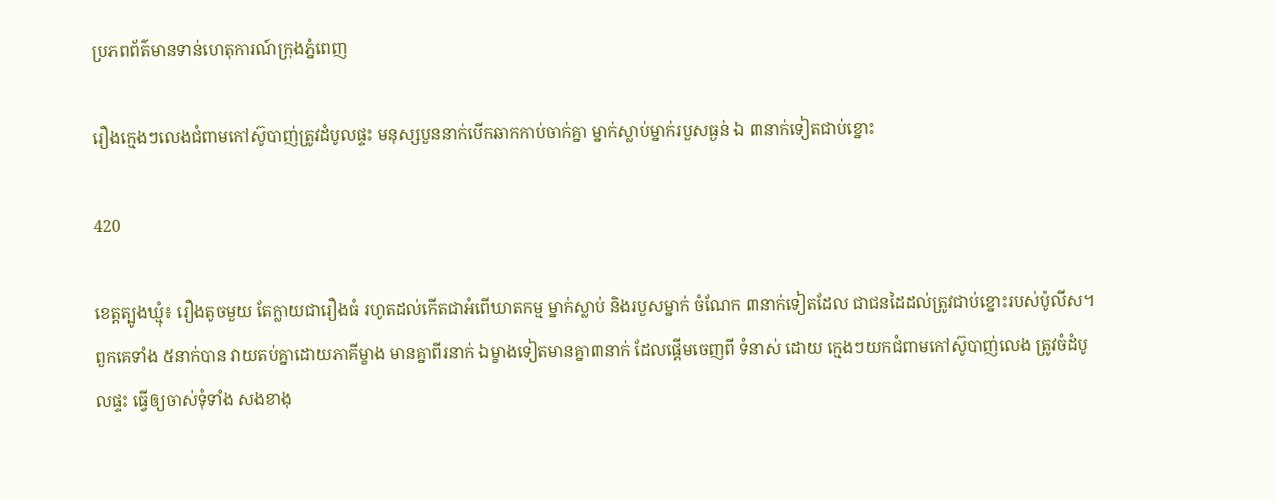ប្រភពព័ត៌មានទាន់ហេតុការណ៍ក្រុងភ្នំពេញ

រឿងក្មេងៗលេងជំពាមកៅស៊ូបាញ់ត្រូវដំបូលផ្ទះ មនុស្សបួននាក់បើកឆាកកាប់ចាក់គ្នា ម្នាក់ស្លាប់ម្នាក់របួសធ្ងន់ ឯ ៣នាក់ទៀតជាប់ខ្នោះ

420

ខេត្តត្បូងឃ្មុំ៖ រឿងតូចមួយ តែក្លាយជារឿងធំ រហូតដល់កើតជាអំពើឃាតកម្ម ម្នាក់ស្លាប់ និងរបួសម្នាក់ ចំណែក ៣នាក់ទៀតដែល ជាជនដៃដល់ត្រូវជាប់ខ្នោះរបស់ប៉ូលីស។ ពួកគេទាំង ៥នាក់បាន វាយតប់គ្នាដោយភាគីម្ខាង មានគ្នាពីរនាក់ ឯម្ខាងទៀតមានគ្នា៣នាក់ ដែលផ្ដើមចេញពី ទំនាស់ ដោយ ក្មេងៗយកជំពាមកៅស៊ូបាញ់លេង ត្រូវចំដំបូលផ្ទះ ធ្វើឲ្យចាស់ទុំទាំង សងខាងុ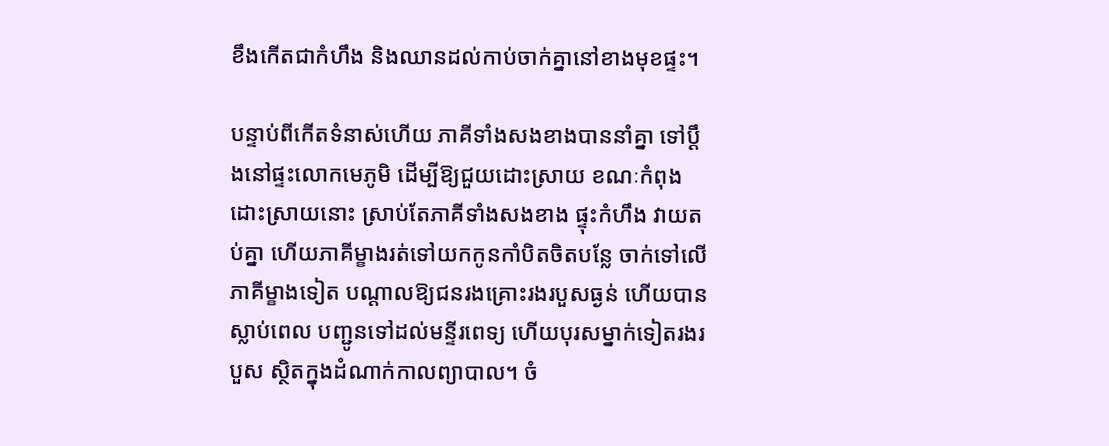ខឹងកើតជាកំហឹង និងឈានដល់កាប់ចាក់គ្នានៅខាងមុខផ្ទះ។

បន្ទាប់ពីកើតទំនាស់ហើយ ភាគីទាំងសងខាងបាននាំគ្នា ទៅប្ដឹងនៅផ្ទះលោកមេភូមិ ដើម្បីឱ្យជួយដោះស្រាយ ខណៈកំពុងដោះស្រាយនោះ ស្រាប់តែភាគីទាំងសងខាង ផ្ទុះកំហឹង វាយតប់គ្នា ហើយភាគីម្ខាងរត់ទៅយកកូនកាំបិតចិតបន្លែ ចាក់ទៅលើភាគីម្ខាងទៀត បណ្ដាលឱ្យជនរងគ្រោះរងរបួសធ្ងន់ ហើយបានស្លាប់ពេល បញ្ជូនទៅដល់មន្ទីរពេទ្យ ហើយបុរសម្នាក់ទៀតរងរបួស ស្ថិតក្នុងដំណាក់កាលព្យាបាល។ ចំ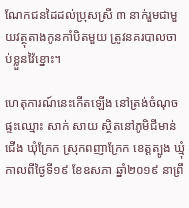ណែកជនដៃដល់ប្រុសស្រី ៣ នាក់រួមជាមួយវត្ថុតាងកូនកាំបិតមួយ ត្រូវនគរបាលចាប់ខ្លួនវ៉ៃខ្នោះ។

ហេតុការណ៍នេះកើតឡើង នៅត្រង់ចំណុចផ្ទះឈ្មោះ សាក់ សាយ ស្ថិតនៅភូមិជីមាន់ជើង ឃុំក្រែក ស្រុកពញាក្រែក ខេត្តត្បូង ឃ្មុំ កាលពីថ្ងៃទី១៩ ខែឧសភា ឆ្នាំ២០១៩ នាព្រឹ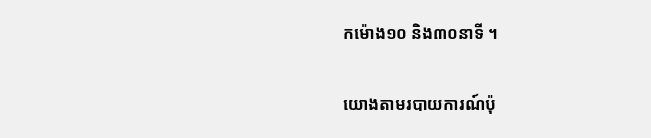កម៉ោង១០ និង៣០នាទី ។

យោងតាមរបាយការណ៍ប៉ុ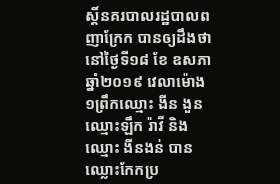ស្តិ៍នគរបាលរដ្ឋបាលពញាក្រែក បានឲ្យដឹងថា នៅថ្ងៃទី១៨ ខែ ឧសភា ឆ្នាំ២០១៩ វេលាម៉ោង១ព្រឹកឈ្មោះ ងីន ងួន ឈ្មោះឡឹក រ៉ាវី និងឈ្មោះ ងីនងន់ បានឈ្លោះកែកប្រ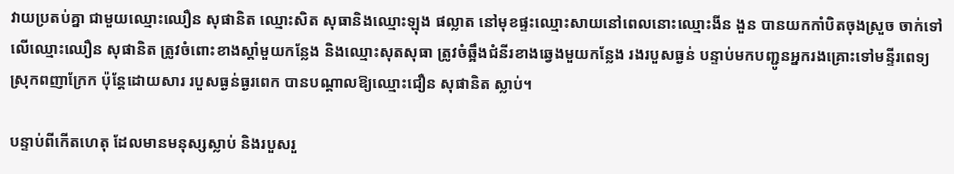វាយប្រតប់គ្នា ជាមួយឈ្មោះឈឿន សុផានិត ឈ្មោះសិត សុធានិងឈ្មោះឡុង ផល្លាត នៅមុខផ្ទះឈ្មោះសាយនៅពេលនោះឈ្មោះងីន ងួន បានយកកាំបិតចុងស្រួច ចាក់ទៅលើឈ្មោះឈឿន សុផានិត ត្រូវចំពោះខាងស្ដាំមួយកន្លែង និងឈ្មោះសុតសុធា ត្រូវចំឆ្អឹងជំនីរខាងឆ្វេងមួយកន្លែង រងរបួសធ្ងន់ បន្ទាប់មកបញ្ជូនអ្នករងគ្រោះទៅមន្ទីរពេទ្យស្រុកពញាក្រែក ប៉ុន្តែដោយសារ របួសធ្ងន់ធ្ងរពេក បានបណ្តាលឱ្យឈ្មោះជឿន សុផានិត ស្លាប់។

បន្ទាប់ពីកើតហេតុ ដែលមានមនុស្សស្លាប់ និងរបួសរួ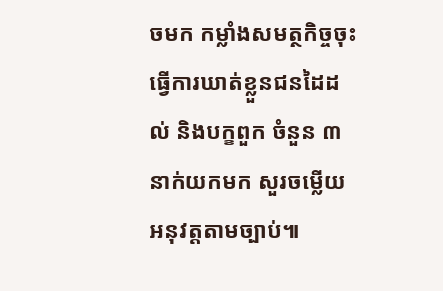ចមក កម្លាំងសមត្ថកិច្ចចុះធ្វើការឃាត់ខ្លួនជនដៃដល់ និងបក្ខពួក ចំនួន ៣នាក់យកមក សួរចម្លើយអនុវត្តតាមច្បាប់៕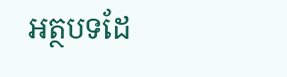អត្ថបទដែ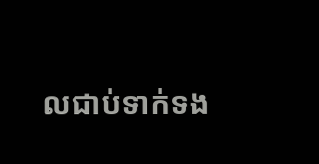លជាប់ទាក់ទង